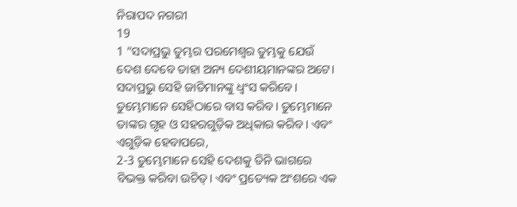ନିରାପଦ ନଗରୀ
19
1 “ସଦାପ୍ରଭୁ ତୁମ୍ଭର ପରମେଶ୍ୱର ତୁମ୍ଭକୁ ଯେଉଁ ଦେଶ ଦେବେ ତାହା ଅନ୍ୟ ଦେଶୀୟମାନଙ୍କର ଅଟେ। ସଦାପ୍ରଭୁ ସେହି ଜାତିମାନଙ୍କୁ ଧ୍ୱଂସ କରିବେ। ତୁମ୍ଭେମାନେ ସେହିଠାରେ ବାସ କରିବ। ତୁମ୍ଭେମାନେ ତାଙ୍କର ଗୃହ ଓ ସହରଗୁଡ଼ିକ ଅଧିକାର କରିବ। ଏବଂ ଏଗୁଡ଼ିକ ହେବାପରେ,
2-3 ତୁମ୍ଭେମାନେ ସେହି ଦେଶକୁ ତିନି ଭାଗରେ ବିଭକ୍ତ କରିବା ଉଚିତ୍। ଏବଂ ପ୍ରତ୍ୟେକ ଅଂଶରେ ଏକ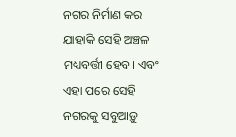ନଗର ନିର୍ମାଣ କର ଯାହାକି ସେହି ଅଞ୍ଚଳ ମଧ୍ୟବର୍ତ୍ତୀ ହେବ। ଏବଂ ଏହା ପରେ ସେହି ନଗରକୁ ସବୁଆଡ଼ୁ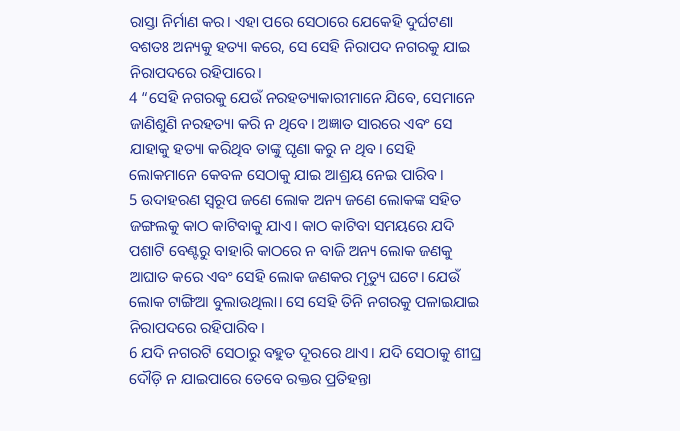ରାସ୍ତା ନିର୍ମାଣ କର। ଏହା ପରେ ସେଠାରେ ଯେକେହି ଦୁର୍ଘଟଣା ବଶତଃ ଅନ୍ୟକୁ ହତ୍ୟା କରେ, ସେ ସେହି ନିରାପଦ ନଗରକୁ ଯାଇ ନିରାପଦରେ ରହିପାରେ।
4 “ସେହି ନଗରକୁ ଯେଉଁ ନରହତ୍ୟାକାରୀମାନେ ଯିବେ, ସେମାନେ ଜାଣିଶୁଣି ନରହତ୍ୟା କରି ନ ଥିବେ। ଅଜ୍ଞାତ ସାରରେ ଏବଂ ସେ ଯାହାକୁ ହତ୍ୟା କରିଥିବ ତାଙ୍କୁ ଘୃଣା କରୁ ନ ଥିବ। ସେହି ଲୋକମାନେ କେବଳ ସେଠାକୁ ଯାଇ ଆଶ୍ରୟ ନେଇ ପାରିବ।
5 ଉଦାହରଣ ସ୍ୱରୂପ ଜଣେ ଲୋକ ଅନ୍ୟ ଜଣେ ଲୋକଙ୍କ ସହିତ ଜଙ୍ଗଲକୁ କାଠ କାଟିବାକୁ ଯାଏ। କାଠ କାଟିବା ସମୟରେ ଯଦି ପଶାଟି ବେଣ୍ଟରୁ ବାହାରି କାଠରେ ନ ବାଜି ଅନ୍ୟ ଲୋକ ଜଣକୁ ଆଘାତ କରେ ଏବଂ ସେହି ଲୋକ ଜଣକର ମୃତ୍ୟୁ ଘଟେ। ଯେଉଁ ଲୋକ ଟାଙ୍ଗିଆ ବୁଲାଉଥିଲା। ସେ ସେହି ତିନି ନଗରକୁ ପଳାଇଯାଇ ନିରାପଦରେ ରହିପାରିବ।
6 ଯଦି ନଗରଟି ସେଠାରୁ ବହୁତ ଦୂରରେ ଥାଏ। ଯଦି ସେଠାକୁ ଶୀଘ୍ର ଦୌଡ଼ି ନ ଯାଇପାରେ ତେବେ ରକ୍ତର ପ୍ରତିହନ୍ତା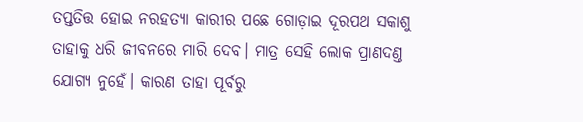ତପ୍ତତିତ୍ତ ହୋଇ ନରହତ୍ୟା କାରୀର ପଛେ ଗୋଡ଼ାଇ ଦୂରପଥ ସକାଶୁ ତାହାକୁ ଧରି ଜୀବନରେ ମାରି ଦେବ। ମାତ୍ର ସେହି ଲୋକ ପ୍ରାଣଦଣ୍ତ ଯୋଗ୍ୟ ନୁହେଁ। କାରଣ ତାହା ପୂର୍ବରୁ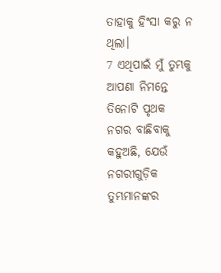ତାହାକୁ ହିଂସା କରୁ ନ ଥିଲା।
7 ଏଥିପାଇଁ ମୁଁ ତୁମ୍ଭକୁ ଆପଣା ନିମନ୍ତେ ତିନୋଟି ପୃଥକ ନଗର ବାଛିବାକୁ କହୁଅଛି, ଯେଉଁ ନଗରୀଗୁଡ଼ିକ ତୁମ୍ଭମାନଙ୍କର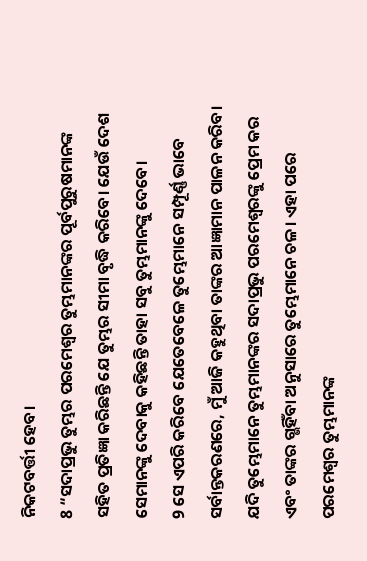ନିକଟବର୍ତ୍ତୀ ହେବ।
8 “ସଦାପ୍ରଭୁ ତୁମ୍ଭର ପରମେଶ୍ୱର ତୁମ୍ଭମାନଙ୍କର ପୂର୍ବପୁରୁଷମାନଙ୍କ ସହିତ ପ୍ରତିଜ୍ଞା କରିଛନ୍ତି ଯେ ତୁମ୍ଭର ସୀମା ବୃଦ୍ଧି କରିବେ। ଯେଉଁ ଦେଶ ସେମାନଙ୍କୁ ଦେବାକୁ କହିଛନ୍ତି ତାହା ସବୁ ତୁମ୍ଭମାନଙ୍କୁ ଦେବେ।
9 ସେ ଏପରି କରିବେ ଯେତେବେଳେ ତୁମ୍ଭେମାନେ ସମ୍ପୂର୍ଣ୍ଣ ଭାବେ ସର୍ବାନ୍ତକରଣରେ, ମୁଁ ଆଜି କହୁଥିବା ତାଙ୍କର ଆଜ୍ଞାମାନ ପାଳନ କରିବ। ଯଦି ତୁମ୍ଭେମାନେ ତୁମ୍ଭମାନଙ୍କର ସଦାପ୍ରଭୁ ପରମେଶ୍ୱରଙ୍କୁ ପ୍ରେମ କର ଏବଂ ତାଙ୍କର ଗ୍ଭହିଁବା ଅନୁସାରେ ତୁମ୍ଭେମାନେ ଚଳ। ଏହା ପରେ ପରମେଶ୍ୱର ତୁମ୍ଭମାନଙ୍କ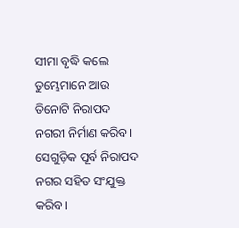ସୀମା ବୃଦ୍ଧି କଲେ ତୁମ୍ଭେମାନେ ଆଉ ତିନୋଟି ନିରାପଦ ନଗରୀ ନିର୍ମାଣ କରିବ। ସେଗୁଡ଼ିକ ପୂର୍ବ ନିରାପଦ ନଗର ସହିତ ସଂଯୁକ୍ତ କରିବ।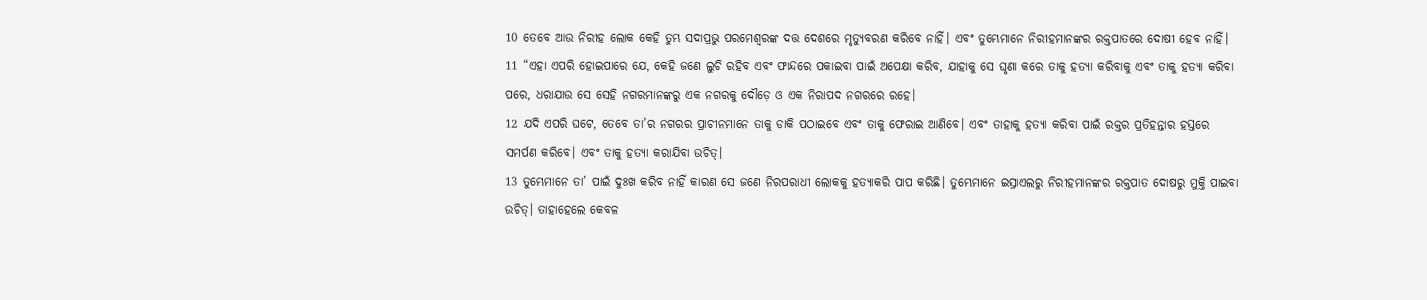10 ତେବେ ଆଉ ନିରୀହ ଲୋକ କେହି ତୁମ୍ଭ ସଦାପ୍ରଭୁ ପରମେଶ୍ୱରଙ୍କ ଦତ୍ତ ଦେଶରେ ମୃତ୍ୟୁବରଣ କରିବେ ନାହିଁ। ଏବଂ ତୁମ୍ଭେମାନେ ନିରୀହମାନଙ୍କର ରକ୍ତପାତରେ ଦୋଷୀ ହେବ ନାହିଁ।
11 “ଏହା ଏପରି ହୋଇପାରେ ଯେ, କେହି ଜଣେ ଲୁଚି ରହିବ ଏବଂ ଫାନ୍ଦରେ ପକାଇବା ପାଇଁ ଅପେକ୍ଷା କରିବ, ଯାହାକୁ ସେ ଘୃଣା କରେ ତାକୁ ହତ୍ୟା କରିବାକୁ ଏବଂ ତାକୁ ହତ୍ୟା କରିବା ପରେ, ଧରାଯାଉ ସେ ସେହି ନଗରମାନଙ୍କରୁ ଏକ ନଗରକୁ ଦୌଡ଼େ ଓ ଏକ ନିରାପଦ ନଗରରେ ରହେ।
12 ଯଦି ଏପରି ଘଟେ, ତେବେ ତା’ର ନଗରର ପ୍ରାଚୀନମାନେ ତାକୁ ଡାକି ପଠାଇବେ ଏବଂ ତାକୁ ଫେରାଇ ଆଣିବେ। ଏବଂ ତାହାକୁ ହତ୍ୟା କରିବା ପାଇଁ ରକ୍ତର ପ୍ରତିହନ୍ତାର ହସ୍ତରେ ସମର୍ପଣ କରିବେ। ଏବଂ ତାକୁ ହତ୍ୟା କରାଯିବା ଉଚିତ୍।
13 ତୁମ୍ଭେମାନେ ତା’ ପାଇଁ ଦୁଃଖ କରିବ ନାହିଁ କାରଣ ସେ ଜଣେ ନିରପରାଧୀ ଲୋକକୁ ହତ୍ୟାକରି ପାପ କରିଛି। ତୁମ୍ଭେମାନେ ଇସ୍ରାଏଲରୁ ନିରୀହମାନଙ୍କର ରକ୍ତପାତ ଦୋଷରୁ ମୁକ୍ତି ପାଇବା ଉଚିତ୍। ତାହାହେଲେ କେବଳ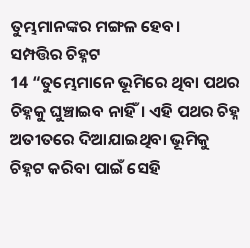ତୁମ୍ଭମାନଙ୍କର ମଙ୍ଗଳ ହେବ।
ସମ୍ପତ୍ତିର ଚିହ୍ନଟ
14 “ତୁମ୍ଭେମାନେ ଭୂମିରେ ଥିବା ପଥର ଚିହ୍ନକୁ ଘୁଞ୍ଚାଇବ ନାହିଁ। ଏହି ପଥର ଚିହ୍ନ ଅତୀତରେ ଦିଆଯାଇଥିବା ଭୂମିକୁ ଚିହ୍ନଟ କରିବା ପାଇଁ ସେହି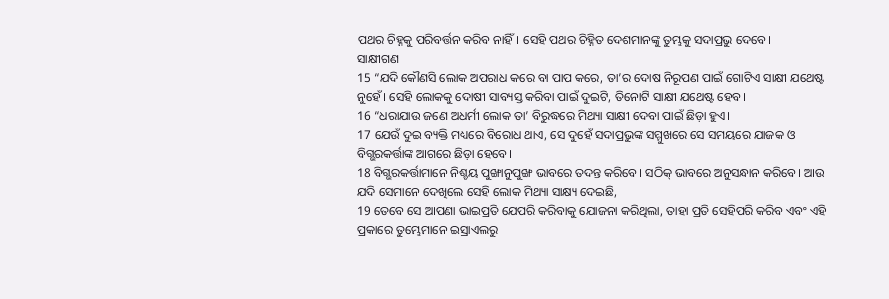ପଥର ଚିହ୍ନକୁ ପରିବର୍ତ୍ତନ କରିବ ନାହିଁ। ସେହି ପଥର ଚିହ୍ନିତ ଦେଶମାନଙ୍କୁ ତୁମ୍ଭକୁ ସଦାପ୍ରଭୁ ଦେବେ।
ସାକ୍ଷୀଗଣ
15 “ଯଦି କୌଣସି ଲୋକ ଅପରାଧ କରେ ବା ପାପ କରେ, ତା’ର ଦୋଷ ନିରୂପଣ ପାଇଁ ଗୋଟିଏ ସାକ୍ଷୀ ଯଥେଷ୍ଟ ନୁହେଁ। ସେହି ଲୋକକୁ ଦୋଷୀ ସାବ୍ୟସ୍ତ କରିବା ପାଇଁ ଦୁଇଟି, ତିନୋଟି ସାକ୍ଷୀ ଯଥେଷ୍ଟ ହେବ।
16 “ଧରାଯାଉ ଜଣେ ଅଧର୍ମୀ ଲୋକ ତା’ ବିରୁଦ୍ଧରେ ମିଥ୍ୟା ସାକ୍ଷୀ ଦେବା ପାଇଁ ଛିଡ଼ା ହୁଏ।
17 ଯେଉଁ ଦୁଇ ବ୍ୟକ୍ତି ମଧ୍ୟରେ ବିରୋଧ ଥାଏ, ସେ ଦୁହେଁ ସଦାପ୍ରଭୁଙ୍କ ସମ୍ମୁଖରେ ସେ ସମୟରେ ଯାଜକ ଓ ବିଗ୍ଭରକର୍ତ୍ତାଙ୍କ ଆଗରେ ଛିଡ଼ା ହେବେ।
18 ବିଗ୍ଭରକର୍ତ୍ତାମାନେ ନିଶ୍ଚୟ ପୁଙ୍ଖାନୁପୁଙ୍ଖ ଭାବରେ ତଦନ୍ତ କରିବେ। ସଠିକ୍ ଭାବରେ ଅନୁସନ୍ଧାନ କରିବେ। ଆଉ ଯଦି ସେମାନେ ଦେଖିଲେ ସେହି ଲୋକ ମିଥ୍ୟା ସାକ୍ଷ୍ୟ ଦେଇଛି,
19 ତେବେ ସେ ଆପଣା ଭାଇପ୍ରତି ଯେପରି କରିବାକୁ ଯୋଜନା କରିଥିଲା, ତାହା ପ୍ରତି ସେହିପରି କରିବ ଏବଂ ଏହି ପ୍ରକାରେ ତୁମ୍ଭେମାନେ ଇସ୍ରାଏଲରୁ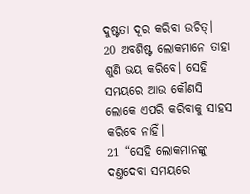ଦୁଷ୍ଟତା ଦୂର କରିବା ଉଚିତ୍।
20 ଅବଶିଷ୍ଟ ଲୋକମାନେ ତାହା ଶୁଣି ଭୟ କରିବେ। ସେହି ସମୟରେ ଆଉ କୌଣସି ଲୋକେ ଏପରି କରିବାକୁ ସାହସ କରିବେ ନାହିଁ।
21 “ସେହି ଲୋକମାନଙ୍କୁ ଦଣ୍ତଦେବା ସମୟରେ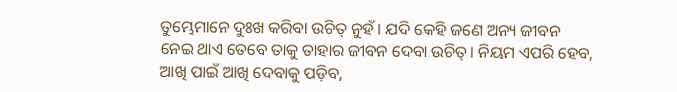ତୁମ୍ଭେମାନେ ଦୁଃଖ କରିବା ଉଚିତ୍ ନୁହଁ। ଯଦି କେହି ଜଣେ ଅନ୍ୟ ଜୀବନ ନେଇ ଥାଏ ତେବେ ତାକୁ ତାହାର ଜୀବନ ଦେବା ଉଚିତ୍। ନିୟମ ଏପରି ହେବ, ଆଖି ପାଇଁ ଆଖି ଦେବାକୁ ପଡ଼ିବ,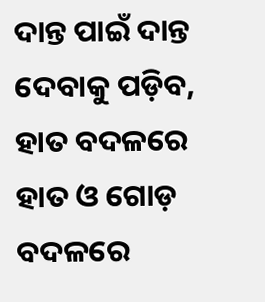ଦାନ୍ତ ପାଇଁ ଦାନ୍ତ ଦେବାକୁ ପଡ଼ିବ, ହାତ ବଦଳରେ ହାତ ଓ ଗୋଡ଼ ବଦଳରେ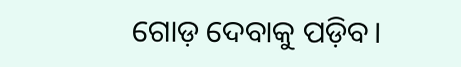ଗୋଡ଼ ଦେବାକୁ ପଡ଼ିବ।